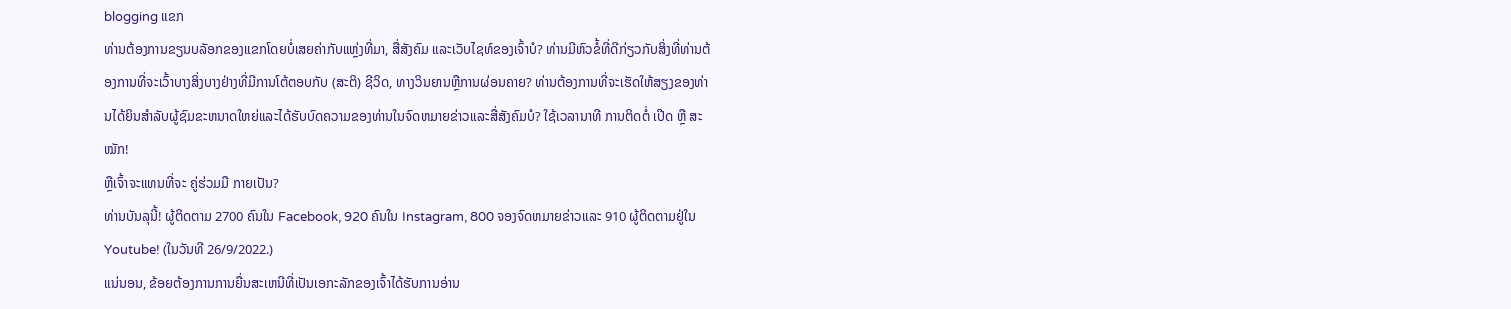blogging ແຂກ
ທ່ານຕ້ອງການຂຽນບລັອກຂອງແຂກໂດຍບໍ່ເສຍຄ່າກັບແຫຼ່ງທີ່ມາ, ສື່ສັງຄົມ ແລະເວັບໄຊທ໌ຂອງເຈົ້າບໍ? ທ່ານມີຫົວຂໍ້ທີ່ດີກ່ຽວກັບສິ່ງທີ່ທ່ານຕ້ອງການທີ່ຈະເວົ້າບາງສິ່ງບາງຢ່າງທີ່ມີການໂຕ້ຕອບກັບ (ສະຕິ) ຊີວິດ, ທາງວິນຍານຫຼືການຜ່ອນຄາຍ? ທ່ານຕ້ອງການທີ່ຈະເຮັດໃຫ້ສຽງຂອງທ່ານໄດ້ຍິນສໍາລັບຜູ້ຊົມຂະຫນາດໃຫຍ່ແລະໄດ້ຮັບບົດຄວາມຂອງທ່ານໃນຈົດຫມາຍຂ່າວແລະສື່ສັງຄົມບໍ? ໃຊ້ເວລານາທີ ການຕິດຕໍ່ ເປີດ ຫຼື ສະໝັກ!
ຫຼືເຈົ້າຈະແທນທີ່ຈະ ຄູ່ຮ່ວມມື ກາຍເປັນ?
ທ່ານບັນລຸນີ້! ຜູ້ຕິດຕາມ 2700 ຄົນໃນ Facebook, 920 ຄົນໃນ Instagram, 800 ຈອງຈົດຫມາຍຂ່າວແລະ 910 ຜູ້ຕິດຕາມຢູ່ໃນ Youtube! (ໃນວັນທີ 26/9/2022.)
ແນ່ນອນ, ຂ້ອຍຕ້ອງການການຍື່ນສະເຫນີທີ່ເປັນເອກະລັກຂອງເຈົ້າໄດ້ຮັບການອ່ານ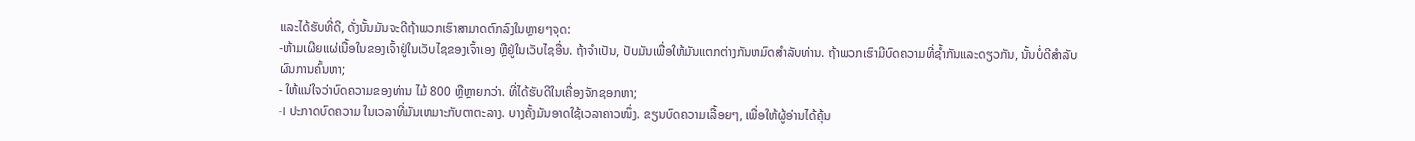ແລະໄດ້ຮັບທີ່ດີ, ດັ່ງນັ້ນມັນຈະດີຖ້າພວກເຮົາສາມາດຕົກລົງໃນຫຼາຍໆຈຸດ:
-ຫ້າມເຜີຍແຜ່ເນື້ອໃນຂອງເຈົ້າຢູ່ໃນເວັບໄຊຂອງເຈົ້າເອງ ຫຼືຢູ່ໃນເວັບໄຊອື່ນ. ຖ້າຈໍາເປັນ, ປັບມັນເພື່ອໃຫ້ມັນແຕກຕ່າງກັນຫມົດສໍາລັບທ່ານ. ຖ້າພວກເຮົາມີບົດຄວາມທີ່ຊ້ຳກັນແລະດຽວກັນ, ນັ້ນບໍ່ດີສໍາລັບຜົນການຄົ້ນຫາ;
- ໃຫ້ແນ່ໃຈວ່າບົດຄວາມຂອງທ່ານ ໄມ້ 800 ຫຼືຫຼາຍກວ່າ. ທີ່ໄດ້ຮັບດີໃນເຄື່ອງຈັກຊອກຫາ;
-I ປະກາດບົດຄວາມ ໃນເວລາທີ່ມັນເຫມາະກັບຕາຕະລາງ. ບາງຄັ້ງມັນອາດໃຊ້ເວລາຄາວໜຶ່ງ. ຂຽນບົດຄວາມເລື້ອຍໆ, ເພື່ອໃຫ້ຜູ້ອ່ານໄດ້ຄຸ້ນ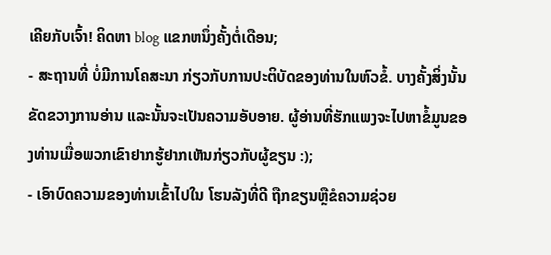ເຄີຍກັບເຈົ້າ! ຄິດຫາ blog ແຂກຫນຶ່ງຄັ້ງຕໍ່ເດືອນ;
- ສະຖານທີ່ ບໍ່ມີການໂຄສະນາ ກ່ຽວກັບການປະຕິບັດຂອງທ່ານໃນຫົວຂໍ້. ບາງຄັ້ງສິ່ງນັ້ນຂັດຂວາງການອ່ານ ແລະນັ້ນຈະເປັນຄວາມອັບອາຍ. ຜູ້ອ່ານທີ່ຮັກແພງຈະໄປຫາຂໍ້ມູນຂອງທ່ານເມື່ອພວກເຂົາຢາກຮູ້ຢາກເຫັນກ່ຽວກັບຜູ້ຂຽນ :);
- ເອົາບົດຄວາມຂອງທ່ານເຂົ້າໄປໃນ ໂຮນລັງທີ່ດີ ຖືກຂຽນຫຼືຂໍຄວາມຊ່ວຍ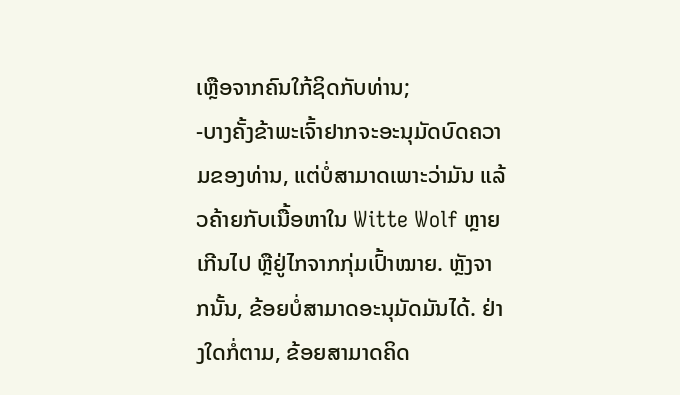ເຫຼືອຈາກຄົນໃກ້ຊິດກັບທ່ານ;
-ບາງຄັ້ງຂ້າພະເຈົ້າຢາກຈະອະນຸມັດບົດຄວາມຂອງທ່ານ, ແຕ່ບໍ່ສາມາດເພາະວ່າມັນ ແລ້ວຄ້າຍກັບເນື້ອຫາໃນ Witte Wolf ຫຼາຍເກີນໄປ ຫຼືຢູ່ໄກຈາກກຸ່ມເປົ້າໝາຍ. ຫຼັງຈາກນັ້ນ, ຂ້ອຍບໍ່ສາມາດອະນຸມັດມັນໄດ້. ຢ່າງໃດກໍ່ຕາມ, ຂ້ອຍສາມາດຄິດ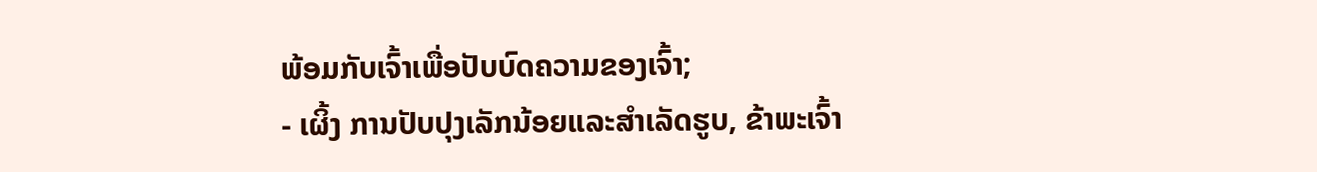ພ້ອມກັບເຈົ້າເພື່ອປັບບົດຄວາມຂອງເຈົ້າ;
- ເຜິ້ງ ການປັບປຸງເລັກນ້ອຍແລະສໍາເລັດຮູບ, ຂ້າພະເຈົ້າ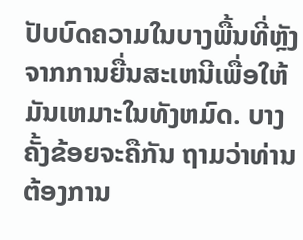ປັບບົດຄວາມໃນບາງພື້ນທີ່ຫຼັງຈາກການຍື່ນສະເຫນີເພື່ອໃຫ້ມັນເຫມາະໃນທັງຫມົດ. ບາງຄັ້ງຂ້ອຍຈະຄືກັນ ຖາມວ່າທ່ານຕ້ອງການ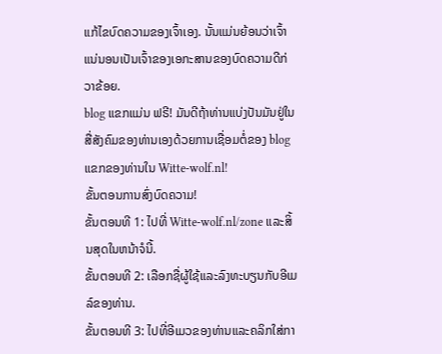ແກ້ໄຂບົດຄວາມຂອງເຈົ້າເອງ. ນັ້ນແມ່ນຍ້ອນວ່າເຈົ້າແນ່ນອນເປັນເຈົ້າຂອງເອກະສານຂອງບົດຄວາມດີກ່ວາຂ້ອຍ.
blog ແຂກແມ່ນ ຟຣີ! ມັນດີຖ້າທ່ານແບ່ງປັນມັນຢູ່ໃນສື່ສັງຄົມຂອງທ່ານເອງດ້ວຍການເຊື່ອມຕໍ່ຂອງ blog ແຂກຂອງທ່ານໃນ Witte-wolf.nl!
ຂັ້ນຕອນການສົ່ງບົດຄວາມ!
ຂັ້ນຕອນທີ 1: ໄປທີ່ Witte-wolf.nl/zone ແລະສິ້ນສຸດໃນຫນ້າຈໍນີ້.
ຂັ້ນຕອນທີ 2: ເລືອກຊື່ຜູ້ໃຊ້ແລະລົງທະບຽນກັບອີເມລ໌ຂອງທ່ານ.
ຂັ້ນຕອນທີ 3: ໄປທີ່ອີເມວຂອງທ່ານແລະຄລິກໃສ່ກາ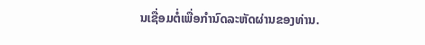ນເຊື່ອມຕໍ່ເພື່ອກໍານົດລະຫັດຜ່ານຂອງທ່ານ.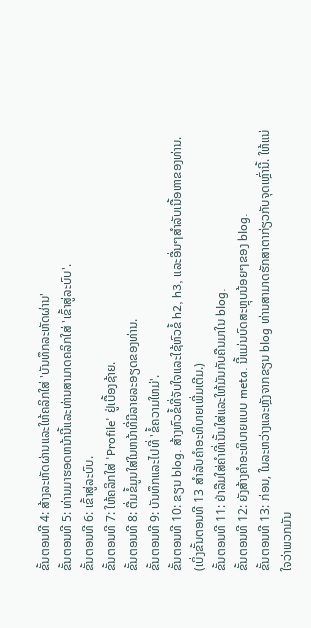ຂັ້ນຕອນທີ 4: ສ້າງລະຫັດຜ່ານແລະໃຫ້ຄລິກໃສ່ 'ບັນທຶກລະຫັດຜ່ານ'
ຂັ້ນຕອນທີ 5: ທ່ານມາຮອດຫນ້ານີ້ແລະທ່ານສາມາດຄລິກໃສ່ 'ເຂົ້າສູ່ລະບົບ'.
ຂັ້ນຕອນທີ 6: ເຂົ້າສູ່ລະບົບ.
ຂັ້ນຕອນທີ 7: ໃຫ້ຄລິກໃສ່ 'Profile' ຢູ່ເບື້ອງຊ້າຍ.
ຂັ້ນຕອນທີ 8: ຕື່ມຂໍ້ມູນໃສ່ໃນຫນ້າທີ່ມີລາຍລະອຽດຂອງທ່ານ.
ຂັ້ນຕອນທີ 9: ບັນທຶກແລະໄປທີ່ 'ຂໍ້ຄວາມໃຫມ່'.
ຂັ້ນຕອນທີ 10: ຂຽນ blog. ສ້າງຫົວຂໍ້ທີ່ຈັບໃຈແລະໃຊ້ຫົວຂໍ້ h2, h3, ແລະອື່ນໆສໍາລັບເນື້ອຫາຂອງທ່ານ. (ເບິ່ງຂັ້ນຕອນທີ 13 ສໍາລັບຄໍາອະທິບາຍເພີ່ມເຕີມ.)
ຂັ້ນຕອນທີ 11: ຢ່າລືມໃສ່ຄໍາທີ່ເນັ້ນໃສ່ແລະໃຫ້ມັນກັບຄືນມາໃນ blog.
ຂັ້ນຕອນທີ 12: ຍັງສ້າງຄໍາອະທິບາຍແບບ meta. ນີ້ແມ່ນບົດສະຫຼຸບນ້ອຍໆຂອງ blog.
ຂັ້ນຕອນທີ 13: ກ່ອນ, ໃນລະຫວ່າງແລະຫຼັງຈາກຂຽນ blog ທ່ານສາມາດຮັກສາຕາກ່ຽວກັບຈຸດເຫຼົ່ານີ້. ໃຫ້ແນ່ໃຈວ່າພວກມັນ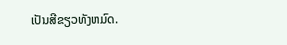ເປັນສີຂຽວທັງຫມົດ.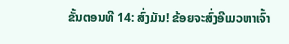ຂັ້ນຕອນທີ 14: ສົ່ງມັນ! ຂ້ອຍຈະສົ່ງອີເມວຫາເຈົ້າ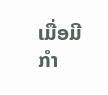ເມື່ອມີກຳ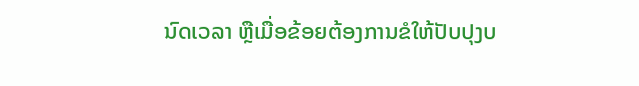ນົດເວລາ ຫຼືເມື່ອຂ້ອຍຕ້ອງການຂໍໃຫ້ປັບປຸງບ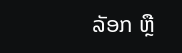ລັອກ ຫຼື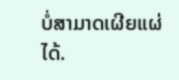ບໍ່ສາມາດເຜີຍແຜ່ໄດ້.